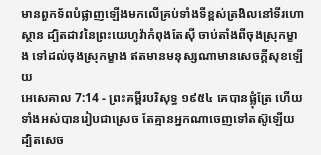មានពួកទ័ពបំផ្លាញឡើងមកលើគ្រប់ទាំងទីខ្ពស់ត្រងិលនៅទីរហោស្ថាន ដ្បិតដាវនៃព្រះយេហូវ៉ាកំពុងតែស៊ី ចាប់តាំងពីចុងស្រុកម្ខាង ទៅដល់ចុងស្រុកម្ខាង ឥតមានមនុស្សណាមានសេចក្ដីសុខឡើយ
អេសេគាល 7:14 - ព្រះគម្ពីរបរិសុទ្ធ ១៩៥៤ គេបានផ្លុំត្រែ ហើយទាំងអស់បានរៀបជាស្រេច តែគ្មានអ្នកណាចេញទៅតស៊ូឡើយ ដ្បិតសេច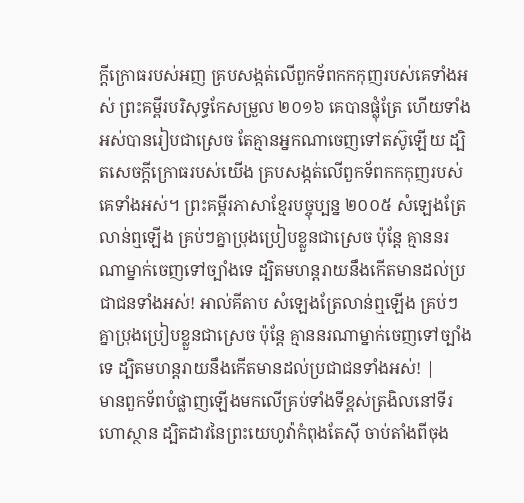ក្ដីក្រោធរបស់អញ គ្របសង្កត់លើពួកទ័ពកកកុញរបស់គេទាំងអស់ ព្រះគម្ពីរបរិសុទ្ធកែសម្រួល ២០១៦ គេបានផ្លុំត្រែ ហើយទាំងអស់បានរៀបជាស្រេច តែគ្មានអ្នកណាចេញទៅតស៊ូឡើយ ដ្បិតសេចក្ដីក្រោធរបស់យើង គ្របសង្កត់លើពួកទ័ពកកកុញរបស់គេទាំងអស់។ ព្រះគម្ពីរភាសាខ្មែរបច្ចុប្បន្ន ២០០៥ សំឡេងត្រែលាន់ឮឡើង គ្រប់ៗគ្នាប្រុងប្រៀបខ្លួនជាស្រេច ប៉ុន្តែ គ្មាននរណាម្នាក់ចេញទៅច្បាំងទេ ដ្បិតមហន្តរាយនឹងកើតមានដល់ប្រជាជនទាំងអស់! អាល់គីតាប សំឡេងត្រែលាន់ឮឡើង គ្រប់ៗគ្នាប្រុងប្រៀបខ្លួនជាស្រេច ប៉ុន្តែ គ្មាននរណាម្នាក់ចេញទៅច្បាំងទេ ដ្បិតមហន្តរាយនឹងកើតមានដល់ប្រជាជនទាំងអស់! |
មានពួកទ័ពបំផ្លាញឡើងមកលើគ្រប់ទាំងទីខ្ពស់ត្រងិលនៅទីរហោស្ថាន ដ្បិតដាវនៃព្រះយេហូវ៉ាកំពុងតែស៊ី ចាប់តាំងពីចុង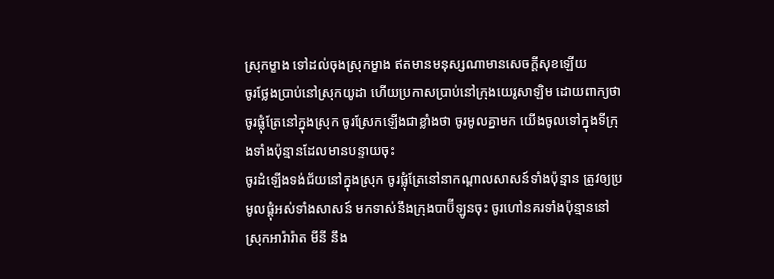ស្រុកម្ខាង ទៅដល់ចុងស្រុកម្ខាង ឥតមានមនុស្សណាមានសេចក្ដីសុខឡើយ
ចូរថ្លែងប្រាប់នៅស្រុកយូដា ហើយប្រកាសប្រាប់នៅក្រុងយេរូសាឡិម ដោយពាក្យថា ចូរផ្លុំត្រែនៅក្នុងស្រុក ចូរស្រែកឡើងជាខ្លាំងថា ចូរមូលគ្នាមក យើងចូលទៅក្នុងទីក្រុងទាំងប៉ុន្មានដែលមានបន្ទាយចុះ
ចូរដំឡើងទង់ជ័យនៅក្នុងស្រុក ចូរផ្លុំត្រែនៅនាកណ្តាលសាសន៍ទាំងប៉ុន្មាន ត្រូវឲ្យប្រមូលផ្តុំអស់ទាំងសាសន៍ មកទាស់នឹងក្រុងបាប៊ីឡូនចុះ ចូរហៅនគរទាំងប៉ុន្មាននៅស្រុកអារ៉ារ៉ាត មីនី នឹង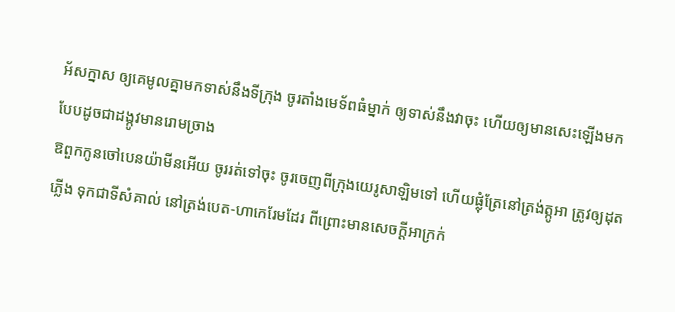អ័សក្នាស ឲ្យគេមូលគ្នាមកទាស់នឹងទីក្រុង ចូរតាំងមេទ័ពធំម្នាក់ ឲ្យទាស់នឹងវាចុះ ហើយឲ្យមានសេះឡើងមក បែបដូចជាដង្កូវមានរោមច្រាង
ឱពួកកូនចៅបេនយ៉ាមីនអើយ ចូររត់ទៅចុះ ចូរចេញពីក្រុងយេរូសាឡិមទៅ ហើយផ្លុំត្រែនៅត្រង់ត្កូអា ត្រូវឲ្យដុតភ្លើង ទុកជាទីសំគាល់ នៅត្រង់បេត-ហាកេរែមដែរ ពីព្រោះមានសេចក្ដីអាក្រក់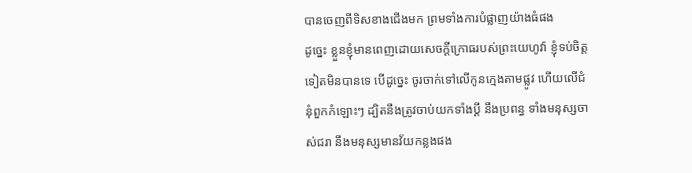បានចេញពីទិសខាងជើងមក ព្រមទាំងការបំផ្លាញយ៉ាងធំផង
ដូច្នេះ ខ្លួនខ្ញុំមានពេញដោយសេចក្ដីក្រោធរបស់ព្រះយេហូវ៉ា ខ្ញុំទប់ចិត្តទៀតមិនបានទេ បើដូច្នេះ ចូរចាក់ទៅលើកូនក្មេងតាមផ្លូវ ហើយលើជំនុំពួកកំឡោះៗ ដ្បិតនឹងត្រូវចាប់យកទាំងប្ដី នឹងប្រពន្ធ ទាំងមនុស្សចាស់ជរា នឹងមនុស្សមានវ័យកន្លងផង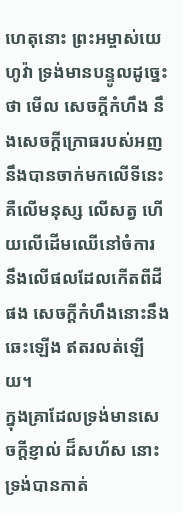ហេតុនោះ ព្រះអម្ចាស់យេហូវ៉ា ទ្រង់មានបន្ទូលដូច្នេះថា មើល សេចក្ដីកំហឹង នឹងសេចក្ដីក្រោធរបស់អញ នឹងបានចាក់មកលើទីនេះ គឺលើមនុស្ស លើសត្វ ហើយលើដើមឈើនៅចំការ នឹងលើផលដែលកើតពីដីផង សេចក្ដីកំហឹងនោះនឹងឆេះឡើង ឥតរលត់ឡើយ។
ក្នុងគ្រាដែលទ្រង់មានសេចក្ដីខ្ញាល់ ដ៏សហ័ស នោះទ្រង់បានកាត់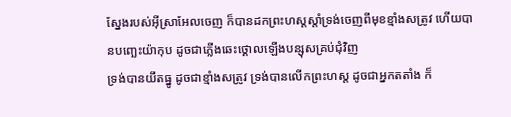ស្នែងរបស់អ៊ីស្រាអែលចេញ ក៏បានដកព្រះហស្តស្តាំទ្រង់ចេញពីមុខខ្មាំងសត្រូវ ហើយបានបញ្ឆេះយ៉ាកុប ដូចជាភ្លើងឆេះថ្គោលឡើងបន្សុសគ្រប់ជុំវិញ
ទ្រង់បានយឹតធ្នូ ដូចជាខ្មាំងសត្រូវ ទ្រង់បានលើកព្រះហស្ត ដូចជាអ្នកតតាំង ក៏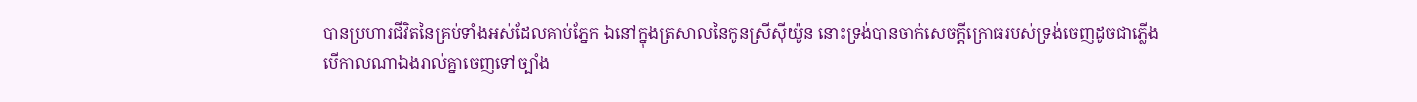បានប្រហារជីវិតនៃគ្រប់ទាំងអស់ដែលគាប់ភ្នែក ឯនៅក្នុងត្រសាលនៃកូនស្រីស៊ីយ៉ូន នោះទ្រង់បានចាក់សេចក្ដីក្រោធរបស់ទ្រង់ចេញដូចជាភ្លើង
បើកាលណាឯងរាល់គ្នាចេញទៅច្បាំង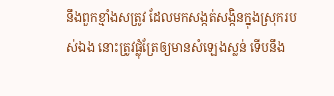នឹងពួកខ្មាំងសត្រូវ ដែលមកសង្កត់សង្កិនក្នុងស្រុករបស់ឯង នោះត្រូវផ្លុំត្រែឲ្យមានសំឡេងស្លន់ ទើបនឹង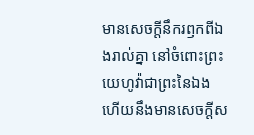មានសេចក្ដីនឹករឭកពីឯងរាល់គ្នា នៅចំពោះព្រះយេហូវ៉ាជាព្រះនៃឯង ហើយនឹងមានសេចក្ដីស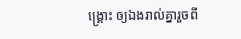ង្គ្រោះ ឲ្យឯងរាល់គ្នារួចពី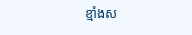ខ្មាំងស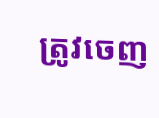ត្រូវចេញ